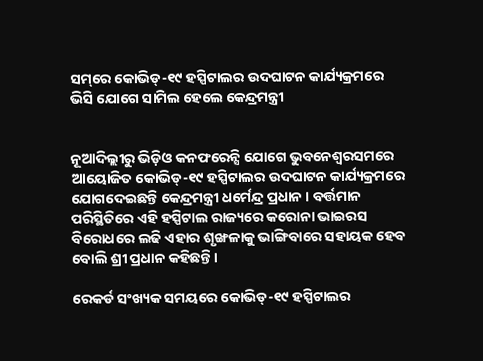ସମ୍‌ରେ କୋଭିଡ୍-୧୯ ହସ୍ପିଟାଲର ଉଦଘାଟନ କାର୍ଯ୍ୟକ୍ରମରେ ଭିସି ଯୋଗେ ସାମିଲ ହେଲେ କେନ୍ଦ୍ରମନ୍ତ୍ରୀ


ନୂଆଦିଲ୍ଲୀରୁ ଭିଡ଼ିଓ କନଫରେନ୍ସି ଯୋଗେ ଭୁବନେଶ୍ୱରସମରେ ଆୟୋଜିତ କୋଭିଡ୍-୧୯ ହସ୍ପିଟାଲର ଉଦଘାଟନ କାର୍ଯ୍ୟକ୍ରମରେ ଯୋଗଦେଇଛନ୍ତି କେନ୍ଦ୍ରମନ୍ତ୍ରୀ ଧର୍ମେନ୍ଦ୍ର ପ୍ରଧାନ । ବର୍ତ୍ତମାନ ପରିସ୍ଥିତିରେ ଏହି ହସ୍ପିଟାଲ ରାଜ୍ୟରେ କରୋନା ଭାଇରସ ବିରୋଧରେ ଲଢି ଏହାର ଶୃଙ୍ଖଳାକୁ ଭାଙ୍ଗିବାରେ ସହାୟକ ହେବ ବୋଲି ଶ୍ରୀ ପ୍ରଧାନ କହିଛନ୍ତି।

ରେକର୍ଡ ସଂଖ୍ୟକ ସମୟରେ କୋଭିଡ୍-୧୯ ହସ୍ପିଟାଲର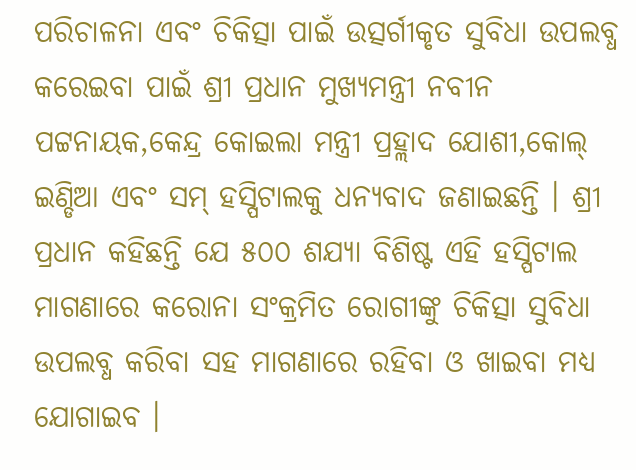ପରିଚାଳନା ଏବଂ ଚିକିତ୍ସା ପାଇଁ ଉତ୍ସର୍ଗୀକୃତ ସୁବିଧା ଉପଲବ୍ଧ କରେଇବା ପାଇଁ ଶ୍ରୀ ପ୍ରଧାନ ମୁଖ୍ୟମନ୍ତ୍ରୀ ନବୀନ ପଟ୍ଟନାୟକ,କେନ୍ଦ୍ର କୋଇଲା ମନ୍ତ୍ରୀ ପ୍ରହ୍ଲାଦ ଯୋଶୀ,କୋଲ୍ ଇଣ୍ଡିଆ ଏବଂ ସମ୍ ହସ୍ପିଟାଲକୁ ଧନ୍ୟବାଦ ଜଣାଇଛନ୍ତି । ଶ୍ରୀ ପ୍ରଧାନ କହିଛନ୍ତି ଯେ ୫୦୦ ଶଯ୍ୟା ବିଶିଷ୍ଟ ଏହି ହସ୍ପିଟାଲ ମାଗଣାରେ କରୋନା ସଂକ୍ରମିତ ରୋଗୀଙ୍କୁ ଚିକିତ୍ସା ସୁବିଧା ଉପଲବ୍ଧ କରିବା ସହ ମାଗଣାରେ ରହିବା ଓ ଖାଇବା ମଧ୍ୟ ଯୋଗାଇବ ।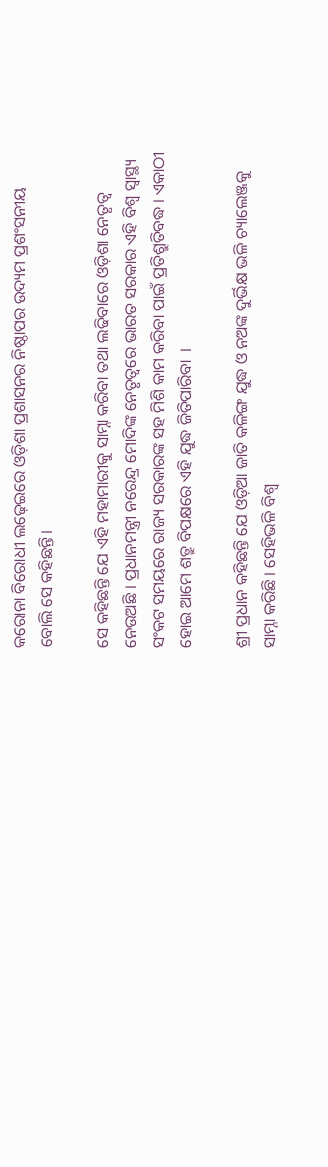କରୋନା ବିରୋଧୀ ଲଢ଼େଇରେ ଓଡ଼ିଶା ପ୍ରଶାସନର ନିଷ୍ଠାପର ଉଦ୍ୟମ ପ୍ରଶଂସନୀୟ ବୋଲି ସେ କହିଛନ୍ତି।

ସେ କହିଛନ୍ତି ଯେ ଏହି ମହାମାରୀକୁ ସାମ୍ନା କରିବା ତଥା ଲଢିବାରେ ଓଡ଼ିଶା ନେତୃତ୍ୱ ନେଉଅଛି । ପ୍ରଧାନମନ୍ତ୍ରୀ ନରେନ୍ଦ୍ର ମୋଦିଙ୍କ ନେତୃତ୍ୱରେ ଭାରତ ସରକାର ଏହି ବିଶ୍ୱ ସ୍ୱାସ୍ଥ୍ୟ ସଂକଟ ସମୟରେ ରାଜ୍ୟ ସରକାରଙ୍କ ସହ ମିଶି କାମ କରିବା ପାଇଁ ପ୍ରତିଶ୍ରୁତିବଦ୍ଧ । ଏକାଠୀ ହୋଇ ଆମେ ଶତ୍ରୁ ବିପକ୍ଷରେ ଏହି ଯୁଦ୍ଧ ଜିତିପାରିବା  ।

ଶ୍ରୀ ପ୍ରଧାନ କହିଛନ୍ତି ଯେ ଓଡ଼ିଆ ଜାତି କଳିଙ୍ଗ ଯୁଦ୍ଧ ଓ ନଅଙ୍କ ଦୁର୍ଭିକ୍ଷ ଭଳି ଚ୍ୟାଲେଞ୍ଜକୁ ସାମ୍ନା କରିଛି । ସେହିଭଳି ବିଶ୍ୱ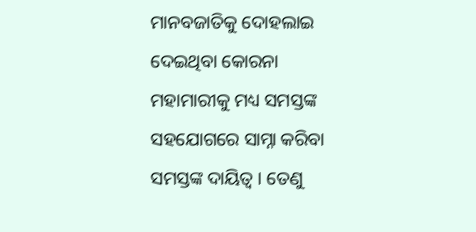ମାନବଜାତିକୁ ଦୋହଲାଇ ଦେଇଥିବା କୋରନା ମହାମାରୀକୁ ମଧ୍ୟ ସମସ୍ତଙ୍କ ସହଯୋଗରେ ସାମ୍ନା କରିବା ସମସ୍ତଙ୍କ ଦାୟିତ୍ୱ । ତେଣୁ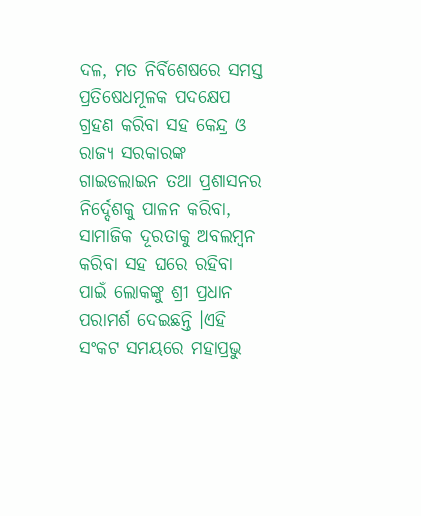ଦଳ, ମତ ନିର୍ବିଶେଷରେ ସମସ୍ତ ପ୍ରତିଷେଧମୂଳକ ପଦକ୍ଷେପ ଗ୍ରହଣ କରିବା ସହ କେନ୍ଦ୍ର ଓ ରାଜ୍ୟ ସରକାରଙ୍କ ଗାଇଡଲାଇନ ତଥା ପ୍ରଶାସନର ନିର୍ଦ୍ଦେଶକୁ ପାଳନ କରିବା, ସାମାଜିକ ଦୂରତାକୁ ଅବଲମ୍ବନ କରିବା ସହ ଘରେ ରହିବା ପାଇଁ ଲୋକଙ୍କୁ ଶ୍ରୀ ପ୍ରଧାନ ପରାମର୍ଶ ଦେଇଛନ୍ତି ।ଏହି ସଂକଟ ସମୟରେ ମହାପ୍ରଭୁ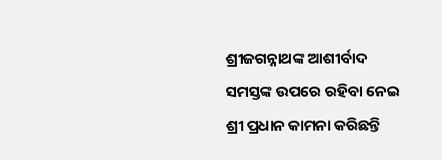ଶ୍ରୀଜଗନ୍ନାଥଙ୍କ ଆଶୀର୍ବାଦ ସମସ୍ତଙ୍କ ଉପରେ ରହିବା ନେଇ ଶ୍ରୀ ପ୍ରଧାନ କାମନା କରିଛନ୍ତି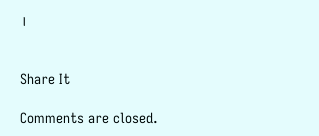।


Share It

Comments are closed.